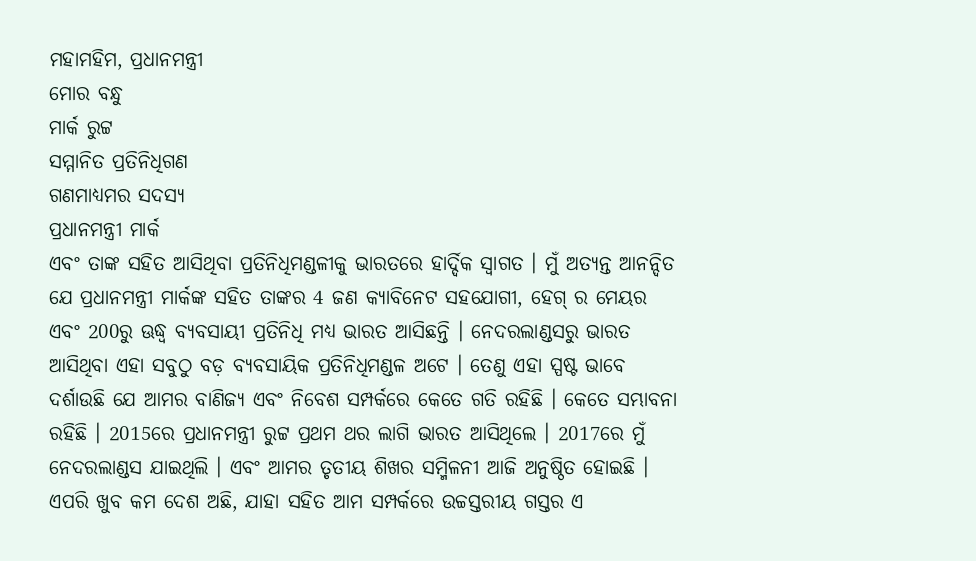ମହାମହିମ, ପ୍ରଧାନମନ୍ତ୍ରୀ
ମୋର ବନ୍ଧୁ
ମାର୍କ ରୁଟ୍ଟ
ସମ୍ମାନିତ ପ୍ରତିନିଧିଗଣ
ଗଣମାଧ୍ୟମର ସଦସ୍ୟ
ପ୍ରଧାନମନ୍ତ୍ରୀ ମାର୍କ
ଏବଂ ତାଙ୍କ ସହିତ ଆସିଥିବା ପ୍ରତିନିଧିମଣ୍ଡଳୀକୁ ଭାରତରେ ହାର୍ଦ୍ଦିକ ସ୍ୱାଗତ । ମୁଁ ଅତ୍ୟନ୍ତ ଆନନ୍ଦିତ ଯେ ପ୍ରଧାନମନ୍ତ୍ରୀ ମାର୍କଙ୍କ ସହିତ ତାଙ୍କର 4 ଜଣ କ୍ୟାବିନେଟ ସହଯୋଗୀ, ହେଗ୍ ର ମେୟର ଏବଂ 200ରୁ ଊଦ୍ଧ୍ଵ ବ୍ୟବସାୟୀ ପ୍ରତିନିଧି ମଧ୍ୟ ଭାରତ ଆସିଛନ୍ତି । ନେଦରଲାଣ୍ଡସରୁ ଭାରତ ଆସିଥିବା ଏହା ସବୁଠୁ ବଡ଼ ବ୍ୟବସାୟିକ ପ୍ରତିନିଧିମଣ୍ଡଳ ଅଟେ । ତେଣୁ ଏହା ସ୍ପଷ୍ଟ ଭାବେ ଦର୍ଶାଉଛି ଯେ ଆମର ବାଣିଜ୍ୟ ଏବଂ ନିବେଶ ସମ୍ପର୍କରେ କେତେ ଗତି ରହିଛି । କେତେ ସମ୍ଭାବନା ରହିଛି । 2015ରେ ପ୍ରଧାନମନ୍ତ୍ରୀ ରୁଟ୍ଟ ପ୍ରଥମ ଥର ଲାଗି ଭାରତ ଆସିଥିଲେ । 2017ରେ ମୁଁ ନେଦରଲାଣ୍ଡସ ଯାଇଥିଲି । ଏବଂ ଆମର ତୃତୀୟ ଶିଖର ସମ୍ମିଳନୀ ଆଜି ଅନୁଷ୍ଠିତ ହୋଇଛି । ଏପରି ଖୁବ କମ ଦେଶ ଅଛି, ଯାହା ସହିତ ଆମ ସମ୍ପର୍କରେ ଉଚ୍ଚସ୍ତରୀୟ ଗସ୍ତର ଏ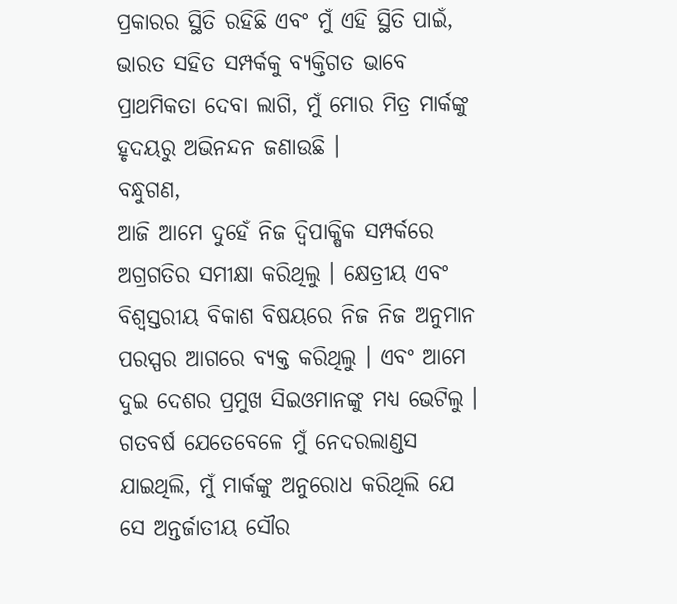ପ୍ରକାରର ସ୍ଥିତି ରହିଛି ଏବଂ ମୁଁ ଏହି ସ୍ଥିତି ପାଇଁ, ଭାରତ ସହିତ ସମ୍ପର୍କକୁ ବ୍ୟକ୍ତିଗତ ଭାବେ ପ୍ରାଥମିକତା ଦେବା ଲାଗି, ମୁଁ ମୋର ମିତ୍ର ମାର୍କଙ୍କୁ ହୃଦୟରୁ ଅଭିନନ୍ଦନ ଜଣାଉଛି ।
ବନ୍ଧୁଗଣ,
ଆଜି ଆମେ ଦୁହେଁ ନିଜ ଦ୍ୱିପାକ୍ଷିକ ସମ୍ପର୍କରେ ଅଗ୍ରଗତିର ସମୀକ୍ଷା କରିଥିଲୁ । କ୍ଷେତ୍ରୀୟ ଏବଂ ବିଶ୍ୱସ୍ତରୀୟ ବିକାଶ ବିଷୟରେ ନିଜ ନିଜ ଅନୁମାନ ପରସ୍ପର ଆଗରେ ବ୍ୟକ୍ତ କରିଥିଲୁ । ଏବଂ ଆମେ ଦୁଇ ଦେଶର ପ୍ରମୁଖ ସିଇଓମାନଙ୍କୁ ମଧ୍ୟ ଭେଟିଲୁ । ଗତବର୍ଷ ଯେତେବେଳେ ମୁଁ ନେଦରଲାଣ୍ଡସ ଯାଇଥିଲି, ମୁଁ ମାର୍କଙ୍କୁ ଅନୁରୋଧ କରିଥିଲି ଯେ ସେ ଅନ୍ତର୍ଜାତୀୟ ସୌର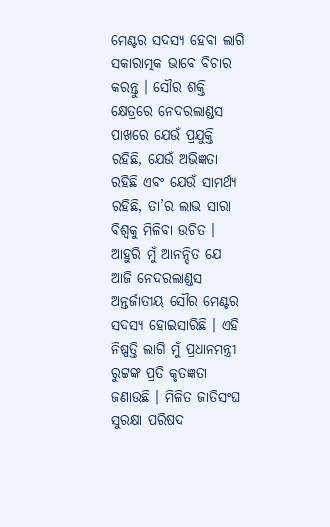ମେଣ୍ଟର ସଦସ୍ୟ ହେବା ଲାଗି ସକାରାତ୍ମକ ଭାବେ ବିଚାର କରନ୍ତୁ । ସୌର ଶକ୍ତି କ୍ଷେତ୍ରରେ ନେଦରଲାଣ୍ଡସ ପାଖରେ ଯେଉଁ ପ୍ରଯୁକ୍ତି ରହିଛି, ଯେଉଁ ଅଭିଜ୍ଞତା ରହିଛି ଏବଂ ଯେଉଁ ସାମର୍ଥ୍ୟ ରହିଛି, ତା’ର ଲାଭ ସାରା ବିଶ୍ୱକୁ ମିଳିବା ଉଚିତ । ଆହୁରି ମୁଁ ଆନନ୍ଦିତ ଯେ ଆଜି ନେଦରଲାଣ୍ଡସ ଅନ୍ତର୍ଜାତୀୟ ସୌର ମେଣ୍ଟର ସଦସ୍ୟ ହୋଇସାରିଛି । ଏହି ନିଷ୍ପତ୍ତି ଲାଗି ମୁଁ ପ୍ରଧାନମନ୍ତ୍ରୀ ରୁଟ୍ଟଙ୍କ ପ୍ରତି କୃତଜ୍ଞତା ଜଣାଉଛି । ମିଳିତ ଜାତିସଂଘ ସୁରକ୍ଷା ପରିଷଦ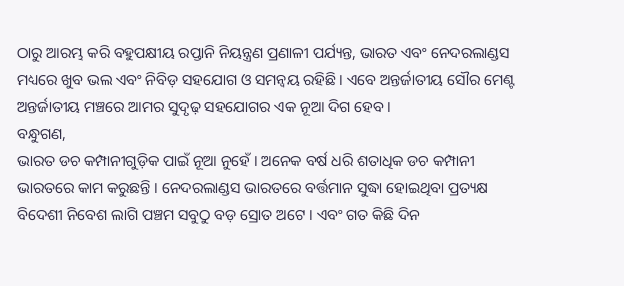ଠାରୁ ଆରମ୍ଭ କରି ବହୁପକ୍ଷୀୟ ରପ୍ତାନି ନିୟନ୍ତ୍ରଣ ପ୍ରଣାଳୀ ପର୍ଯ୍ୟନ୍ତ, ଭାରତ ଏବଂ ନେଦରଲାଣ୍ଡସ ମଧ୍ୟରେ ଖୁବ ଭଲ ଏବଂ ନିବିଡ଼ ସହଯୋଗ ଓ ସମନ୍ୱୟ ରହିଛି । ଏବେ ଅନ୍ତର୍ଜାତୀୟ ସୌର ମେଣ୍ଟ ଅନ୍ତର୍ଜାତୀୟ ମଞ୍ଚରେ ଆମର ସୁଦୃଢ଼ ସହଯୋଗର ଏକ ନୂଆ ଦିଗ ହେବ ।
ବନ୍ଧୁଗଣ,
ଭାରତ ଡଚ କମ୍ପାନୀଗୁଡ଼ିକ ପାଇଁ ନୂଆ ନୁହେଁ । ଅନେକ ବର୍ଷ ଧରି ଶତାଧିକ ଡଚ କମ୍ପାନୀ ଭାରତରେ କାମ କରୁଛନ୍ତି । ନେଦରଲାଣ୍ଡସ ଭାରତରେ ବର୍ତ୍ତମାନ ସୁଦ୍ଧା ହୋଇଥିବା ପ୍ରତ୍ୟକ୍ଷ ବିଦେଶୀ ନିବେଶ ଲାଗି ପଞ୍ଚମ ସବୁଠୁ ବଡ଼ ସ୍ରୋତ ଅଟେ । ଏବଂ ଗତ କିଛି ଦିନ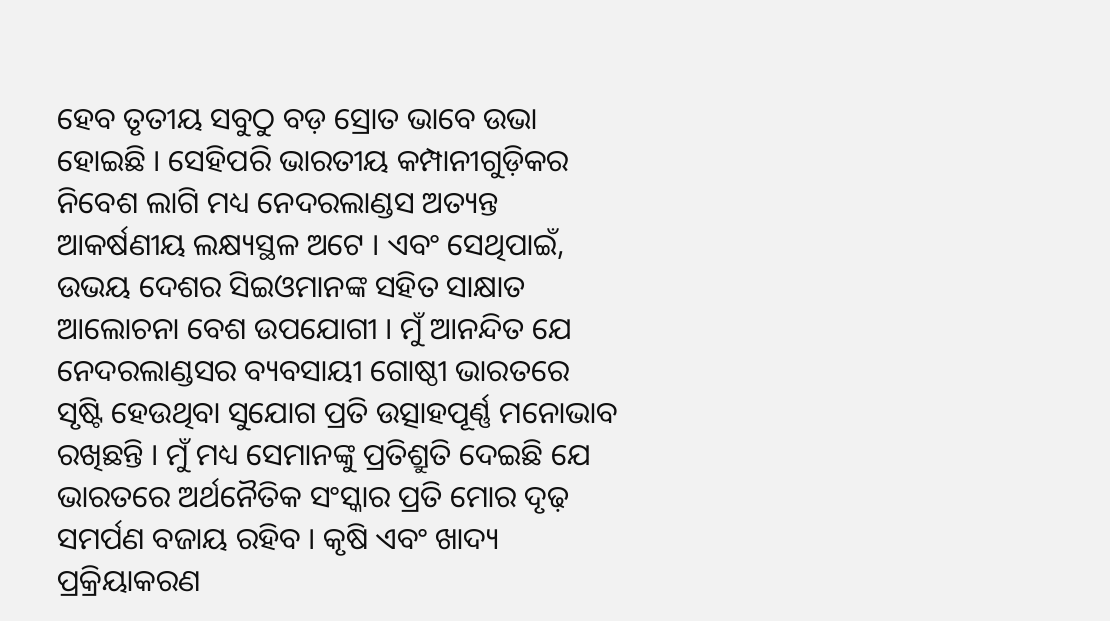ହେବ ତୃତୀୟ ସବୁଠୁ ବଡ଼ ସ୍ରୋତ ଭାବେ ଉଭା ହୋଇଛି । ସେହିପରି ଭାରତୀୟ କମ୍ପାନୀଗୁଡ଼ିକର ନିବେଶ ଲାଗି ମଧ୍ୟ ନେଦରଲାଣ୍ଡସ ଅତ୍ୟନ୍ତ ଆକର୍ଷଣୀୟ ଲକ୍ଷ୍ୟସ୍ଥଳ ଅଟେ । ଏବଂ ସେଥିପାଇଁ, ଉଭୟ ଦେଶର ସିଇଓମାନଙ୍କ ସହିତ ସାକ୍ଷାତ ଆଲୋଚନା ବେଶ ଉପଯୋଗୀ । ମୁଁ ଆନନ୍ଦିତ ଯେ ନେଦରଲାଣ୍ଡସର ବ୍ୟବସାୟୀ ଗୋଷ୍ଠୀ ଭାରତରେ ସୃଷ୍ଟି ହେଉଥିବା ସୁଯୋଗ ପ୍ରତି ଉତ୍ସାହପୂର୍ଣ୍ଣ ମନୋଭାବ ରଖିଛନ୍ତି । ମୁଁ ମଧ୍ୟ ସେମାନଙ୍କୁ ପ୍ରତିଶ୍ରୁତି ଦେଇଛି ଯେ ଭାରତରେ ଅର୍ଥନୈତିକ ସଂସ୍କାର ପ୍ରତି ମୋର ଦୃଢ଼ ସମର୍ପଣ ବଜାୟ ରହିବ । କୃଷି ଏବଂ ଖାଦ୍ୟ ପ୍ରକ୍ରିୟାକରଣ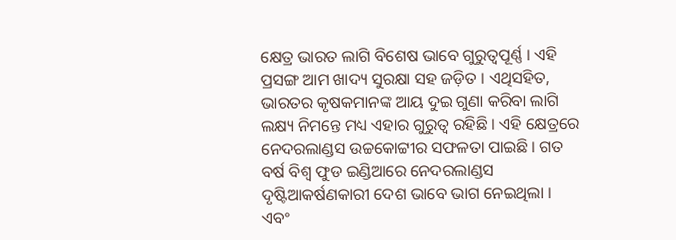କ୍ଷେତ୍ର ଭାରତ ଲାଗି ବିଶେଷ ଭାବେ ଗୁରୁତ୍ୱପୂର୍ଣ୍ଣ । ଏହି ପ୍ରସଙ୍ଗ ଆମ ଖାଦ୍ୟ ସୁରକ୍ଷା ସହ ଜଡ଼ିତ । ଏଥିସହିତ, ଭାରତର କୃଷକମାନଙ୍କ ଆୟ ଦୁଇ ଗୁଣା କରିବା ଲାଗି ଲକ୍ଷ୍ୟ ନିମନ୍ତେ ମଧ୍ୟ ଏହାର ଗୁରୁତ୍ୱ ରହିଛି । ଏହି କ୍ଷେତ୍ରରେ ନେଦରଲାଣ୍ଡସ ଉଚ୍ଚକୋଟ୍ଟୀର ସଫଳତା ପାଇଛି । ଗତ ବର୍ଷ ବିଶ୍ୱ ଫୁଡ ଇଣ୍ଡିଆରେ ନେଦରଲାଣ୍ଡସ ଦୃଷ୍ଟିଆକର୍ଷଣକାରୀ ଦେଶ ଭାବେ ଭାଗ ନେଇଥିଲା । ଏବଂ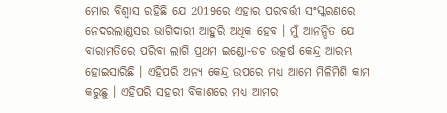ମୋର ବିଶ୍ୱାସ ରହିଛି ଯେ 2019ରେ ଏହାର ପରବର୍ତ୍ତୀ ସଂସ୍କରଣରେ ନେଦରଲାଣ୍ଡସର ଭାଗିଦାରୀ ଆହୁରି ଅଧିକ ହେବ । ମୁଁ ଆନନ୍ଦିତ ଯେ ବାରାମତିରେ ପରିବା ଲାଗି ପ୍ରଥମ ଇଣ୍ଡୋ-ଡଚ ଉତ୍କର୍ଷ କେନ୍ଦ୍ର ଆରମ୍ଭ ହୋଇସାରିଛି । ଏହିପରି ଅନ୍ୟ କେନ୍ଦ୍ର ଉପରେ ମଧ୍ୟ ଆମେ ମିଳିମିଶି କାମ କରୁଛୁ । ଏହିପରି ସହରୀ ବିକାଶରେ ମଧ୍ୟ ଆମର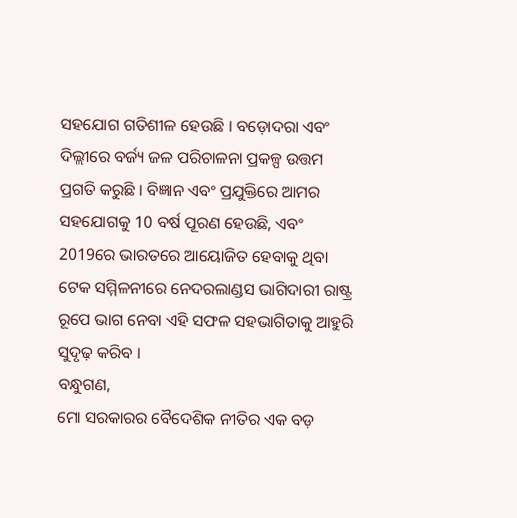ସହଯୋଗ ଗତିଶୀଳ ହେଉଛି । ବଡ଼ୋଦରା ଏବଂ ଦିଲ୍ଲୀରେ ବର୍ଜ୍ୟ ଜଳ ପରିଚାଳନା ପ୍ରକଳ୍ପ ଉତ୍ତମ ପ୍ରଗତି କରୁଛି । ବିଜ୍ଞାନ ଏବଂ ପ୍ରଯୁକ୍ତିରେ ଆମର ସହଯୋଗକୁ 10 ବର୍ଷ ପୂରଣ ହେଉଛି, ଏବଂ 2019ରେ ଭାରତରେ ଆୟୋଜିତ ହେବାକୁ ଥିବା ଟେକ ସମ୍ମିଳନୀରେ ନେଦରଲାଣ୍ଡସ ଭାଗିଦାରୀ ରାଷ୍ଟ୍ର ରୂପେ ଭାଗ ନେବା ଏହି ସଫଳ ସହଭାଗିତାକୁ ଆହୁରି ସୁଦୃଢ଼ କରିବ ।
ବନ୍ଧୁଗଣ,
ମୋ ସରକାରର ବୈଦେଶିକ ନୀତିର ଏକ ବଡ଼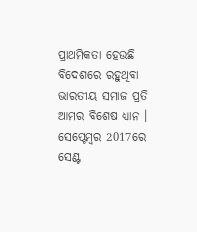ପ୍ରାଥମିକତା ହେଉଛି ବିଦେଶରେ ରହୁଥିବା ଭାରତୀୟ ସମାଜ ପ୍ରତି ଆମର ବିଶେଷ ଧ୍ୟାନ । ସେପ୍ଟେମ୍ବର 2017ରେ ସେଣ୍ଟ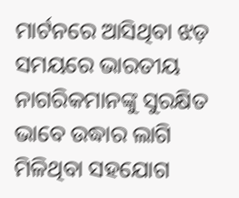ମାର୍ଟନରେ ଆସିଥିବା ଝଡ଼ ସମୟରେ ଭାରତୀୟ ନାଗରିକମାନଙ୍କୁ ସୁରକ୍ଷିତ ଭାବେ ଉଦ୍ଧାର ଲାଗି ମିଳିଥିବା ସହଯୋଗ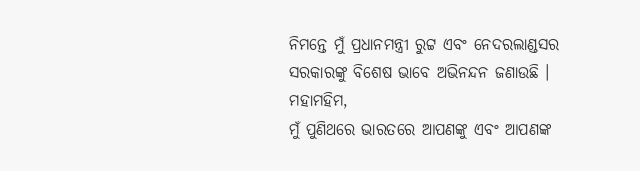ନିମନ୍ତେ ମୁଁ ପ୍ରଧାନମନ୍ତ୍ରୀ ରୁଟ୍ଟ ଏବଂ ନେଦରଲାଣ୍ଡସର ସରକାରଙ୍କୁ ବିଶେଷ ଭାବେ ଅଭିନନ୍ଦନ ଜଣାଉଛି ।
ମହାମହିମ,
ମୁଁ ପୁଣିଥରେ ଭାରତରେ ଆପଣଙ୍କୁ ଏବଂ ଆପଣଙ୍କ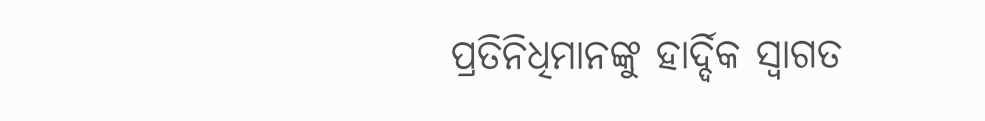ପ୍ରତିନିଧିମାନଙ୍କୁ ହାର୍ଦ୍ଦିକ ସ୍ୱାଗତ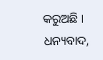କରୁଅଛି ।
ଧନ୍ୟବାଦ,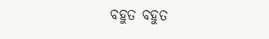ବହୁତ ବହୁତ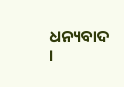ଧନ୍ୟବାଦ ।